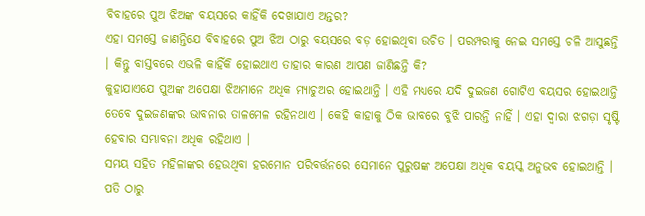ବିବାହରେ ପୁଅ ଝିଅଙ୍କ ବୟସରେ କାହିଁକି ଦେଖାଯାଏ ଅନ୍ତର?
ଏହା ସମସ୍ତେ ଜାଣନ୍ତିଯେ ବିବାହରେ ପୁଅ ଝିଅ ଠାରୁ ବୟସରେ ବଡ଼ ହୋଇଥିବା ଉଚିତ । ପରମ୍ପରାକୁ ନେଇ ସମସ୍ତେ ଚଳି ଆସୁଛନ୍ତି । କିନ୍ତୁ ବାସ୍ତବରେ ଏଭଳି କାହିଁକି ହୋଇଥାଏ ତାହାର କାରଣ ଆପଣ ଜାଣିଛନ୍ତି କି?
କୁହାଯାଏଯେ ପୁଅଙ୍କ ଅପେକ୍ଷା ଝିଅମାନେ ଅଧିକ ମ୍ୟାଚୁଅର ହୋଇଥାନ୍ତି । ଏହି ମଧ୍ୟରେ ଯଦି ଦୁଇଜଣ ଗୋଟିଏ ବୟସର ହୋଇଥାନ୍ତି ତେବେ ଦୁଇଜଣଙ୍କର ଭାବନାର ତାଳମେଳ ରହିନଥାଏ । କେହି କାହାକୁ ଠିକ ଭାବରେ ବୁଝି ପାରନ୍ତି ନାହିଁ । ଏହା ଦ୍ୱାରା ଝଗଡ଼ା ସୃଷ୍ଟି ହେବାର ସମ୍ଭାବନା ଅଧିକ ରହିଥାଏ ।
ସମୟ ସହିତ ମହିଳାଙ୍କର ହେଉଥିବା ହରମୋନ ପରିବର୍ତ୍ତନରେ ସେମାନେ ପୁରୁଷଙ୍କ ଅପେକ୍ଷା ଅଧିକ ବୟସ୍କ ଅନୁଭବ ହୋଇଥାନ୍ତି । ପତି ଠାରୁ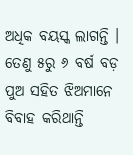ଅଧିକ ବୟସ୍କ ଲାଗନ୍ତି । ତେଣୁ ୫ରୁ ୬ ବର୍ଷ ବଡ଼ ପୁଅ ସହିତ ଝିଅମାନେ ବିବାହ କରିଥାନ୍ତି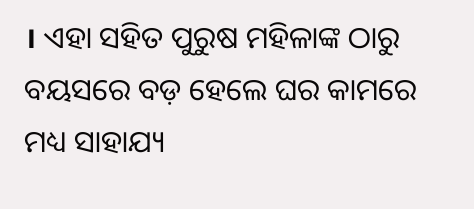। ଏହା ସହିତ ପୁରୁଷ ମହିଳାଙ୍କ ଠାରୁ ବୟସରେ ବଡ଼ ହେଲେ ଘର କାମରେ ମଧ୍ୟ ସାହାଯ୍ୟ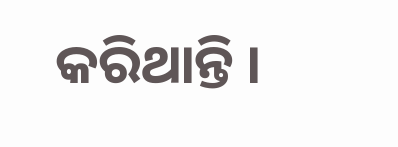କରିଥାନ୍ତି ।